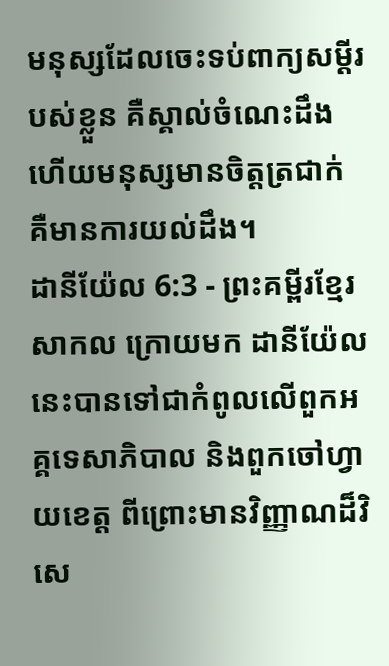មនុស្សដែលចេះទប់ពាក្យសម្ដីរបស់ខ្លួន គឺស្គាល់ចំណេះដឹង ហើយមនុស្សមានចិត្តត្រជាក់ គឺមានការយល់ដឹង។
ដានីយ៉ែល 6:3 - ព្រះគម្ពីរខ្មែរសាកល ក្រោយមក ដានីយ៉ែលនេះបានទៅជាកំពូលលើពួកអគ្គទេសាភិបាល និងពួកចៅហ្វាយខេត្ត ពីព្រោះមានវិញ្ញាណដ៏វិសេ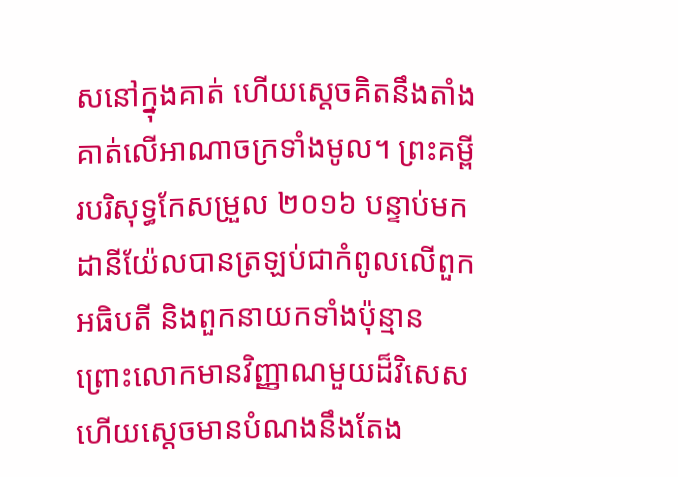សនៅក្នុងគាត់ ហើយស្ដេចគិតនឹងតាំងគាត់លើអាណាចក្រទាំងមូល។ ព្រះគម្ពីរបរិសុទ្ធកែសម្រួល ២០១៦ បន្ទាប់មក ដានីយ៉ែលបានត្រឡប់ជាកំពូលលើពួកអធិបតី និងពួកនាយកទាំងប៉ុន្មាន ព្រោះលោកមានវិញ្ញាណមួយដ៏វិសេស ហើយស្ដេចមានបំណងនឹងតែង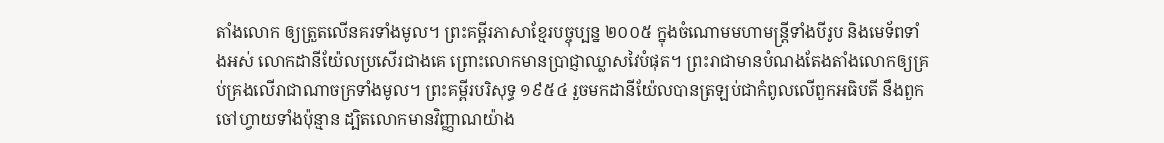តាំងលោក ឲ្យត្រួតលើនគរទាំងមូល។ ព្រះគម្ពីរភាសាខ្មែរបច្ចុប្បន្ន ២០០៥ ក្នុងចំណោមមហាមន្ត្រីទាំងបីរូប និងមេទ័ពទាំងអស់ លោកដានីយ៉ែលប្រសើរជាងគេ ព្រោះលោកមានប្រាជ្ញាឈ្លាសវៃបំផុត។ ព្រះរាជាមានបំណងតែងតាំងលោកឲ្យគ្រប់គ្រងលើរាជាណាចក្រទាំងមូល។ ព្រះគម្ពីរបរិសុទ្ធ ១៩៥៤ រួចមកដានីយ៉ែលបានត្រឡប់ជាកំពូលលើពួកអធិបតី នឹងពួកចៅហ្វាយទាំងប៉ុន្មាន ដ្បិតលោកមានវិញ្ញាណយ៉ាង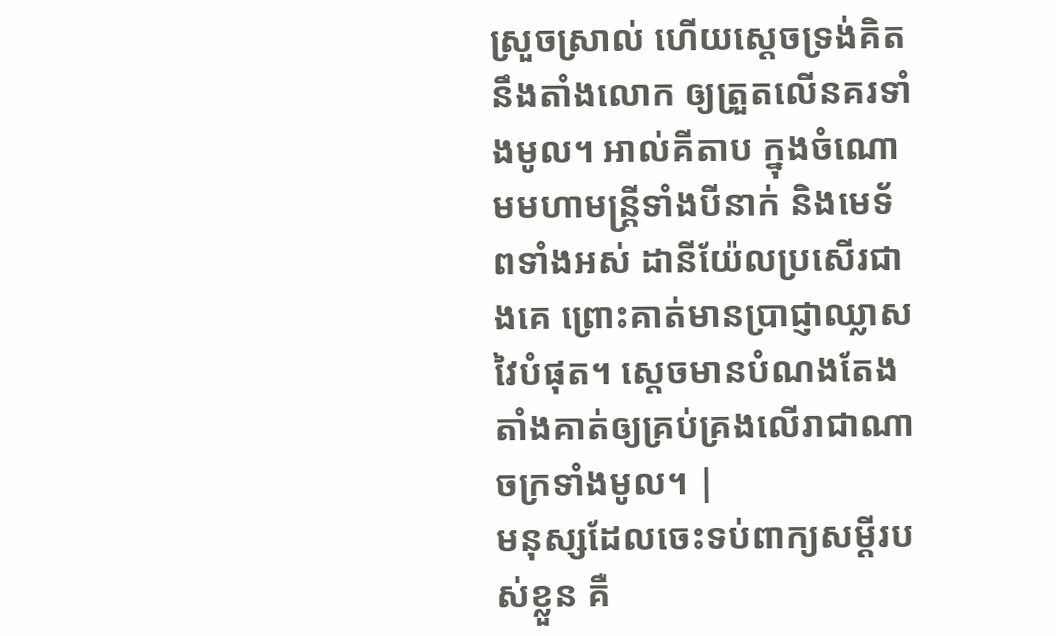ស្រួចស្រាល់ ហើយស្តេចទ្រង់គិតនឹងតាំងលោក ឲ្យត្រួតលើនគរទាំងមូល។ អាល់គីតាប ក្នុងចំណោមមហាមន្ត្រីទាំងបីនាក់ និងមេទ័ពទាំងអស់ ដានីយ៉ែលប្រសើរជាងគេ ព្រោះគាត់មានប្រាជ្ញាឈ្លាសវៃបំផុត។ ស្តេចមានបំណងតែងតាំងគាត់ឲ្យគ្រប់គ្រងលើរាជាណាចក្រទាំងមូល។ |
មនុស្សដែលចេះទប់ពាក្យសម្ដីរបស់ខ្លួន គឺ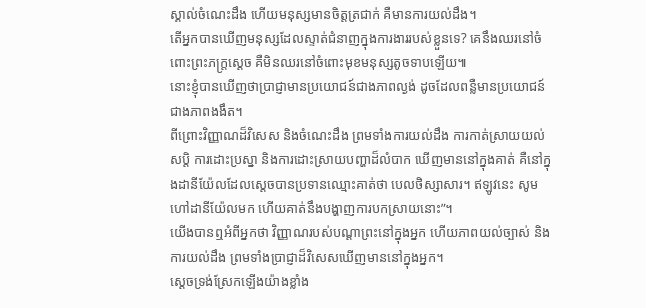ស្គាល់ចំណេះដឹង ហើយមនុស្សមានចិត្តត្រជាក់ គឺមានការយល់ដឹង។
តើអ្នកបានឃើញមនុស្សដែលស្ទាត់ជំនាញក្នុងការងាររបស់ខ្លួនទេ? គេនឹងឈរនៅចំពោះព្រះភក្ត្រស្ដេច គឺមិនឈរនៅចំពោះមុខមនុស្សតូចទាបឡើយ៕
នោះខ្ញុំបានឃើញថាប្រាជ្ញាមានប្រយោជន៍ជាងភាពល្ងង់ ដូចដែលពន្លឺមានប្រយោជន៍ជាងភាពងងឹត។
ពីព្រោះវិញ្ញាណដ៏វិសេស និងចំណេះដឹង ព្រមទាំងការយល់ដឹង ការកាត់ស្រាយយល់សប្តិ ការដោះប្រស្នា និងការដោះស្រាយបញ្ហាដ៏លំបាក ឃើញមាននៅក្នុងគាត់ គឺនៅក្នុងដានីយ៉ែលដែលស្ដេចបានប្រទានឈ្មោះគាត់ថា បេលថិស្សាសារ។ ឥឡូវនេះ សូមហៅដានីយ៉ែលមក ហើយគាត់នឹងបង្ហាញការបកស្រាយនោះ”។
យើងបានឮអំពីអ្នកថា វិញ្ញាណរបស់បណ្ដាព្រះនៅក្នុងអ្នក ហើយភាពយល់ច្បាស់ និងការយល់ដឹង ព្រមទាំងប្រាជ្ញាដ៏វិសេសឃើញមាននៅក្នុងអ្នក។
ស្ដេចទ្រង់ស្រែកឡើងយ៉ាងខ្លាំង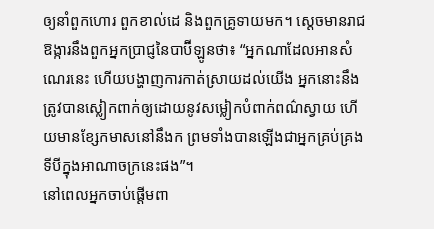ឲ្យនាំពួកហោរ ពួកខាល់ដេ និងពួកគ្រូទាយមក។ ស្ដេចមានរាជឱង្ការនឹងពួកអ្នកប្រាជ្ញនៃបាប៊ីឡូនថា៖ “អ្នកណាដែលអានសំណេរនេះ ហើយបង្ហាញការកាត់ស្រាយដល់យើង អ្នកនោះនឹងត្រូវបានស្លៀកពាក់ឲ្យដោយនូវសម្លៀកបំពាក់ពណ៌ស្វាយ ហើយមានខ្សែកមាសនៅនឹងក ព្រមទាំងបានឡើងជាអ្នកគ្រប់គ្រងទីបីក្នុងអាណាចក្រនេះផង”។
នៅពេលអ្នកចាប់ផ្ដើមពា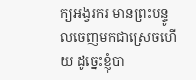ក្យអង្វរករ មានព្រះបន្ទូលចេញមកជាស្រេចហើយ ដូច្នេះខ្ញុំបា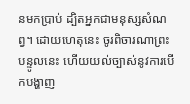នមកប្រាប់ ដ្បិតអ្នកជាមនុស្សសំណព្វ។ ដោយហេតុនេះ ចូរពិចារណាព្រះបន្ទូលនេះ ហើយយល់ច្បាស់នូវការបើកបង្ហាញ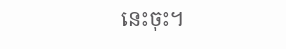នេះចុះ។